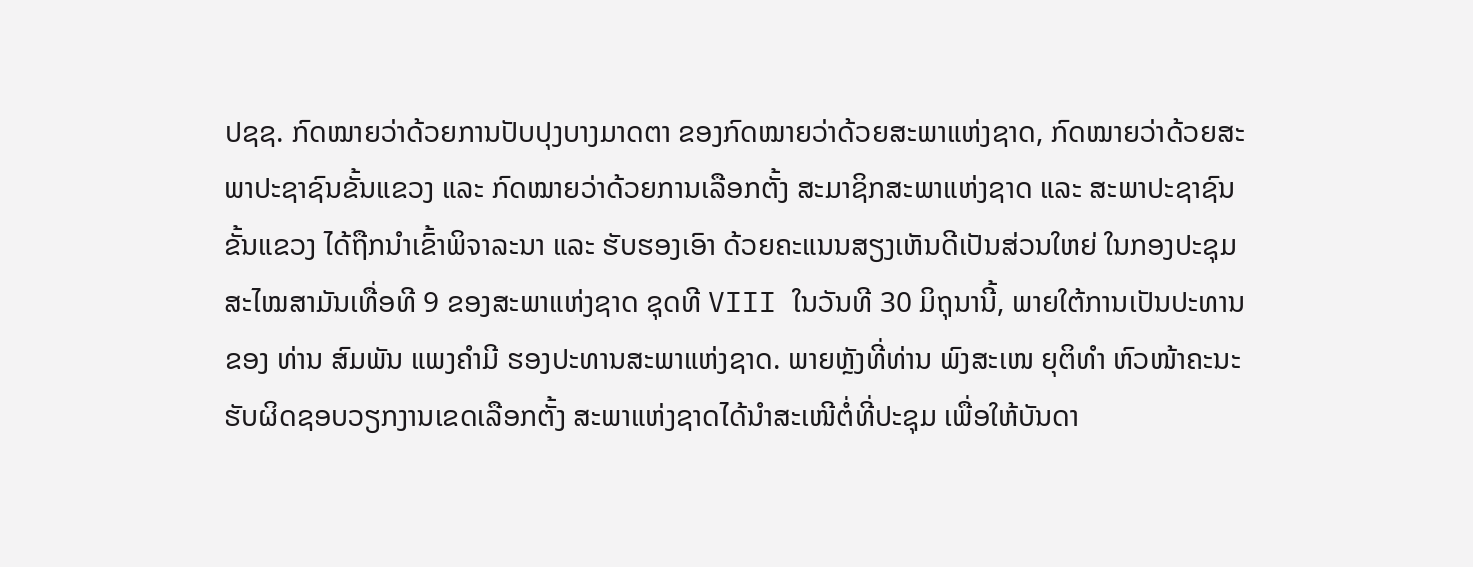ປຊຊ. ກົດໝາຍວ່າດ້ວຍການປັບປຸງບາງມາດຕາ ຂອງກົດໝາຍວ່າດ້ວຍສະພາແຫ່ງຊາດ, ກົດໝາຍວ່າດ້ວຍສະພາປະຊາຊົນຂັ້ນແຂວງ ແລະ ກົດໝາຍວ່າດ້ວຍການເລືອກຕັ້ງ ສະມາຊິກສະພາແຫ່ງຊາດ ແລະ ສະພາປະຊາຊົນຂັ້ນແຂວງ ໄດ້ຖືກນຳເຂົ້າພິຈາລະນາ ແລະ ຮັບຮອງເອົາ ດ້ວຍຄະແນນສຽງເຫັນດີເປັນສ່ວນໃຫຍ່ ໃນກອງປະຊຸມສະໄໝສາມັນເທື່ອທີ 9 ຂອງສະພາແຫ່ງຊາດ ຊຸດທີ VIII ໃນວັນທີ 30 ມິຖຸນານີ້, ພາຍໃຕ້ການເປັນປະທານຂອງ ທ່ານ ສົມພັນ ແພງຄຳມີ ຮອງປະທານສະພາແຫ່ງຊາດ. ພາຍຫຼັງທີ່ທ່ານ ພົງສະເໜ ຍຸຕິທຳ ຫົວໜ້າຄະນະຮັບຜິດຊອບວຽກງານເຂດເລືອກຕັ້ງ ສະພາແຫ່ງຊາດໄດ້ນຳສະເໜີຕໍ່ທີ່ປະຊຸມ ເພື່ອໃຫ້ບັນດາ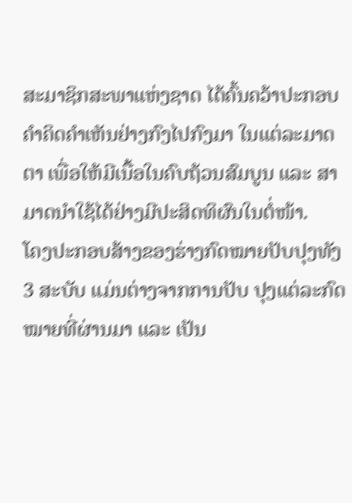ສະມາຊິກສະພາແຫ່ງຊາດ ໄດ້ຄົ້ນຄວ້າປະກອບຄຳຄິດຄຳເຫັນຢ່າງກົງໄປກົງມາ ໃນແຕ່ລະມາດຕາ ເພື່ອໃຫ້ມີເນື້ອໃນຄົບຖ້ວນສົມບູນ ແລະ ສາມາດນຳໃຊ້ໄດ້ຢ່າງມີປະສິດທິຜົນໃນຕໍ່ໜ້າ.
ໂຄງປະກອບສ້າງຂອງຮ່າງກົດໝາຍປັບປຸງທັງ 3 ສະບັບ ແມ່ນຕ່າງຈາກການປັບ ປຸງແຕ່ລະກົດໝາຍທີ່ຜ່ານມາ ແລະ ເປັນ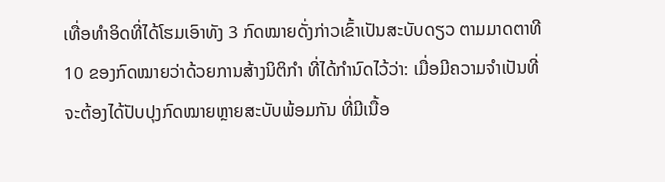ເທື່ອທຳອິດທີ່ໄດ້ໂຮມເອົາທັງ 3 ກົດໝາຍດັ່ງກ່າວເຂົ້າເປັນສະບັບດຽວ ຕາມມາດຕາທີ 10 ຂອງກົດໝາຍວ່າດ້ວຍການສ້າງນິຕິກຳ ທີ່ໄດ້ກຳນົດໄວ້ວ່າ: ເມື່ອມີຄວາມຈໍາເປັນທີ່ຈະຕ້ອງໄດ້ປັບປຸງກົດໝາຍຫຼາຍສະບັບພ້ອມກັນ ທີ່ມີເນື້ອ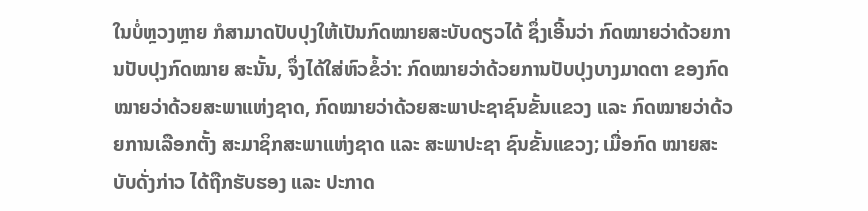ໃນບໍ່ຫຼວງຫຼາຍ ກໍສາມາດປັບປຸງໃຫ້ເປັນກົດໝາຍສະບັບດຽວໄດ້ ຊຶ່ງເອີ້ນວ່າ ກົດໝາຍວ່າດ້ວຍການປັບປຸງກົດໝາຍ ສະນັ້ນ, ຈຶ່ງໄດ້ໃສ່ຫົວຂໍ້ວ່າ: ກົດໝາຍວ່າດ້ວຍການປັບປຸງບາງມາດຕາ ຂອງກົດໝາຍວ່າດ້ວຍສະພາແຫ່ງຊາດ, ກົດໝາຍວ່າດ້ວຍສະພາປະຊາຊົນຂັ້ນແຂວງ ແລະ ກົດໝາຍວ່າດ້ວຍການເລືອກຕັ້ງ ສະມາຊິກສະພາແຫ່ງຊາດ ແລະ ສະພາປະຊາ ຊົນຂັ້ນແຂວງ; ເມື່ອກົດ ໝາຍສະບັບດັ່ງກ່າວ ໄດ້ຖືກຮັບຮອງ ແລະ ປະກາດ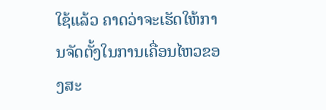ໃຊ້ແລ້ວ ຄາດວ່າຈະເຮັດໃຫ້ການຈັດຕັ້ງໃນການເຄື່ອນໄຫວຂອງສະ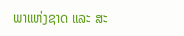ພາແຫ່ງຊາດ ແລະ ສະ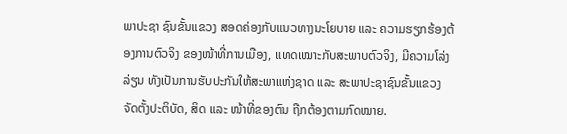ພາປະຊາ ຊົນຂັ້ນແຂວງ ສອດຄ່ອງກັບແນວທາງນະໂຍບາຍ ແລະ ຄວາມຮຽກຮ້ອງຕ້ອງການຕົວຈິງ ຂອງໜ້າທີ່ການເມືອງ, ແທດເໝາະກັບສະພາບຕົວຈິງ, ມີຄວາມໂລ່ງລ່ຽນ ທັງເປັນການຮັບປະກັນໃຫ້ສະພາແຫ່ງຊາດ ແລະ ສະພາປະຊາຊົນຂັ້ນແຂວງ ຈັດຕັ້ງປະຕິບັດ, ສິດ ແລະ ໜ້າທີ່ຂອງຕົນ ຖືກຕ້ອງຕາມກົດໝາຍ.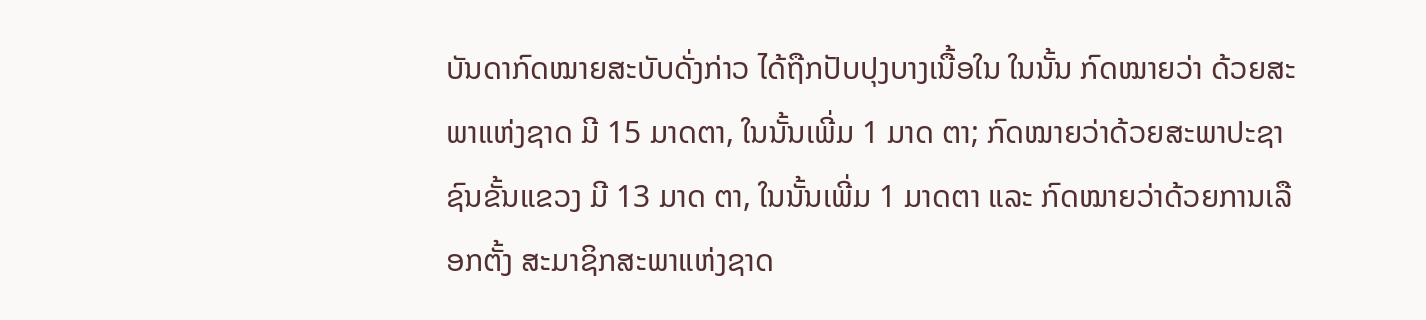ບັນດາກົດໝາຍສະບັບດັ່ງກ່າວ ໄດ້ຖືກປັບປຸງບາງເນື້ອໃນ ໃນນັ້ນ ກົດໝາຍວ່າ ດ້ວຍສະພາແຫ່ງຊາດ ມີ 15 ມາດຕາ, ໃນນັ້ນເພີ່ມ 1 ມາດ ຕາ; ກົດໝາຍວ່າດ້ວຍສະພາປະຊາຊົນຂັ້ນແຂວງ ມີ 13 ມາດ ຕາ, ໃນນັ້ນເພີ່ມ 1 ມາດຕາ ແລະ ກົດໝາຍວ່າດ້ວຍການເລືອກຕັ້ງ ສະມາຊິກສະພາແຫ່ງຊາດ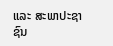ແລະ ສະພາປະຊາຊົນ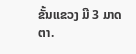ຂັ້ນແຂວງ ມີ 3 ມາດຕາ.